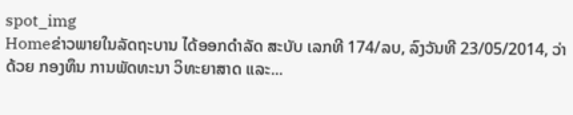spot_img
Homeຂ່າວພາຍໃນລັດຖະບານ ໄດ້ອອກດໍາລັດ ສະບັບ ເລກທີ 174/ລບ, ລົງວັນທີ 23/05/2014, ວ່າດ້ວຍ ກອງທຶນ ການພັດທະນາ ວິທະຍາສາດ ແລະ...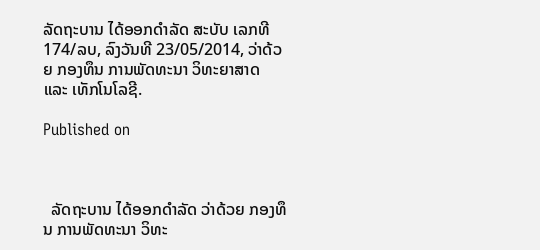ລັດຖະບານ ໄດ້ອອກດໍາລັດ ສະບັບ ເລກທີ 174/ລບ, ລົງວັນທີ 23/05/2014, ວ່າດ້ວຍ ກອງທຶນ ການພັດທະນາ ວິທະຍາສາດ ແລະ ເທັກໂນໂລຊີ.

Published on



  ລັດຖະບານ ໄດ້ອອກດໍາລັດ ວ່າດ້ວຍ ກອງທຶນ ການພັດທະນາ ວິທະ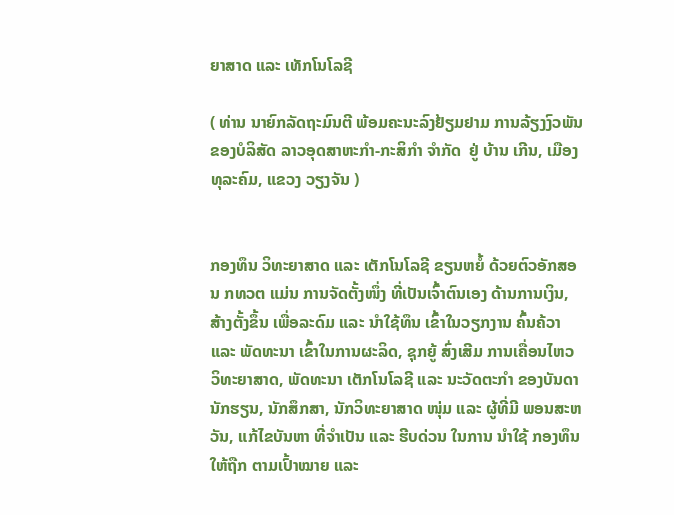ຍາສາດ ແລະ ເທັກໂນໂລຊີ

( ທ່ານ ນາຍົກລັດຖະມົນຕີ ພ້ອມຄະນະລົງຢ້ຽມຢາມ ການລ້ຽງງົວພັນ ຂອງບໍລິສັດ ລາວອຸດສາຫະກຳ-ກະສິກຳ ຈຳກັດ  ຢູ່ ບ້ານ ເກີນ, ເມືອງ ທຸລະຄົມ, ແຂວງ ວຽງຈັນ )


ກອງທຶນ ວິທະຍາສາດ ແລະ ເຕັກໂນໂລຊີ ຂຽນຫຍໍ້ ດ້ວຍຕົວອັກສອນ ກທວຕ ແມ່ນ ການຈັດຕັ້ງໜຶ່ງ ທີ່ເປັນເຈົ້າຕົນເອງ ດ້ານການເງິນ, ສ້າງຕັ້ງຂຶ້ນ ເພື່ອລະດົມ ແລະ ນໍາໃຊ້ທຶນ ເຂົ້າໃນວຽກງານ ຄົ້ນຄ້ວາ ແລະ ພັດທະນາ ເຂົ້າໃນການຜະລິດ, ຊຸກຍູ້ ສົ່ງເສີມ ການເຄື່ອນໄຫວ ວິທະຍາສາດ, ພັດທະນາ ເຕັກໂນໂລຊີ ແລະ ນະວັດຕະກໍາ ຂອງບັນດາ ນັກຮຽນ, ນັກສຶກສາ, ນັກວິທະຍາສາດ ໜຸ່ມ ແລະ ຜູ້ທີ່ມີ ພອນສະຫວັນ, ແກ້ໄຂບັນຫາ ທີ່ຈໍາເປັນ ແລະ ຮີບດ່ວນ ໃນການ ນໍາໃຊ້ ກອງທຶນ ໃຫ້ຖືກ ຕາມເປົ້າໝາຍ ແລະ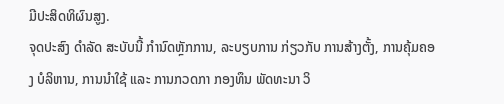ມີປະສິດທິຜົນສູງ.
ຈຸດປະສົງ ດໍາລັດ ສະບັບນີ້ ກໍານົດຫຼັກການ, ລະບຽບການ ກ່ຽວກັບ ການສ້າງຕັ້ງ, ການຄຸ້ມຄອງ ບໍລິຫານ, ການນໍາໃຊ້ ແລະ ການກວດກາ ກອງທຶນ ພັດທະນາ ວິ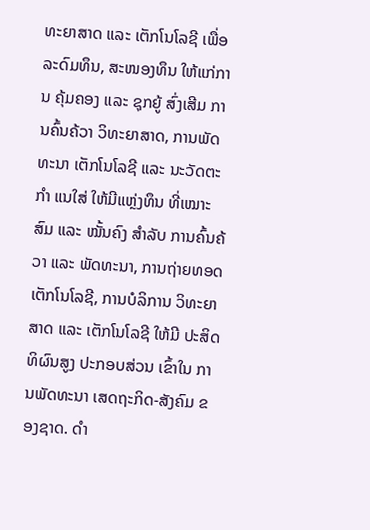ທະຍາສາດ ແລະ ເຕັກໂນໂລຊີ ເພື່ອລະດົມທຶນ, ສະໜອງທຶນ ໃຫ້ແກ່ການ ຄຸ້ມຄອງ ແລະ ຊຸກຍູ້ ສົ່ງເສີມ ການຄົ້ນຄ້ວາ ວິທະຍາສາດ, ການພັດທະນາ ເຕັກໂນໂລຊີ ແລະ ນະວັດຕະກໍາ ແນໃສ່ ໃຫ້ມີແຫຼ່ງທຶນ ທີ່ເໝາະສົມ ແລະ ໝັ້ນຄົງ ສໍາລັບ ການຄົ້ນຄ້ວາ ແລະ ພັດທະນາ, ການຖ່າຍທອດ ເຕັກໂນໂລຊີ, ການບໍລິການ ວິທະຍາສາດ ແລະ ເຕັກໂນໂລຊີ ໃຫ້ມີ ປະສິດທິຜົນສູງ ປະກອບສ່ວນ ເຂົ້າໃນ ການພັດທະນາ ເສດຖະກິດ-ສັງຄົມ ຂອງຊາດ. ດໍາ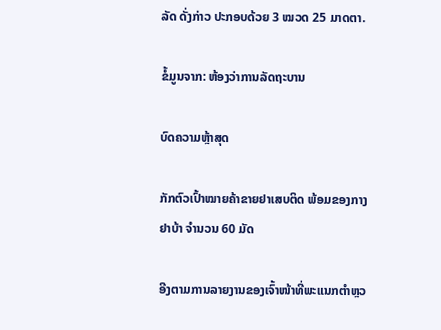ລັດ ດັ່ງກ່າວ ປະກອບດ້ວຍ 3 ໝວດ 25 ມາດຕາ.

ຂໍ້ມູນຈາກ: ຫ້ອງວ່າການລັດຖະບານ

ບົດຄວາມຫຼ້າສຸດ

ກັກຕົວເປົ້າໝາຍຄ້າຂາຍຢາເສບຕິດ ພ້ອມຂອງກາງຢາບ້າ ຈຳນວນ 60 ມັດ

ອີງຕາມການລາຍງານຂອງເຈົ້າໜ້າທີ່ພະແນກຕຳຫຼວ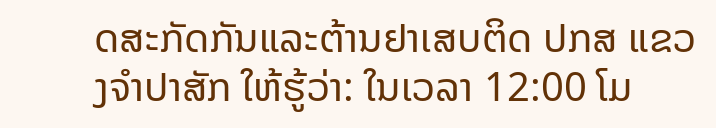ດສະກັດກັນແລະຕ້ານຢາເສບຕິດ ປກສ ແຂວງຈຳປາສັກ ໃຫ້ຮູ້ວ່າ: ໃນເວລາ 12:00 ໂມ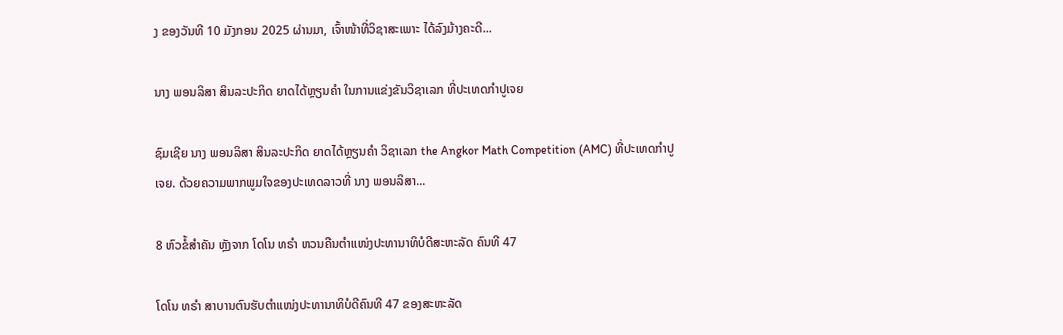ງ ຂອງວັນທີ 10 ມັງກອນ 2025 ຜ່ານມາ, ເຈົ້າໜ້າທີ່ວິຊາສະເພາະ ໄດ້ລົງມ້າງຄະດີ...

ນາງ ພອນລິສາ ສິນລະປະກິດ ຍາດໄດ້ຫຼຽນຄໍາ ໃນການແຂ່ງຂັນວິຊາເລກ ທີ່ປະເທດກໍາປູເຈຍ

ຊົມເຊີຍ ນາງ ພອນລິສາ ສິນລະປະກິດ ຍາດໄດ້ຫຼຽນຄໍາ ວິຊາເລກ the Angkor Math Competition (AMC) ທີ່ປະເທດກໍາປູເຈຍ. ດ້ວຍຄວາມພາກພູມໃຈຂອງປະເທດລາວທີ່ ນາງ ພອນລິສາ...

8 ຫົວຂໍ້ສຳຄັນ ຫຼັງຈາກ ໂດໂນ ທຣຳ ຫວນຄືນຕຳແໜ່ງປະທານາທິບໍດີສະຫະລັດ ຄົນທີ 47

ໂດໂນ ທຣຳ ສາບານຕົນຮັບຕຳແໜ່ງປະທານາທິບໍດີຄົນທີ 47 ຂອງສະຫະລັດ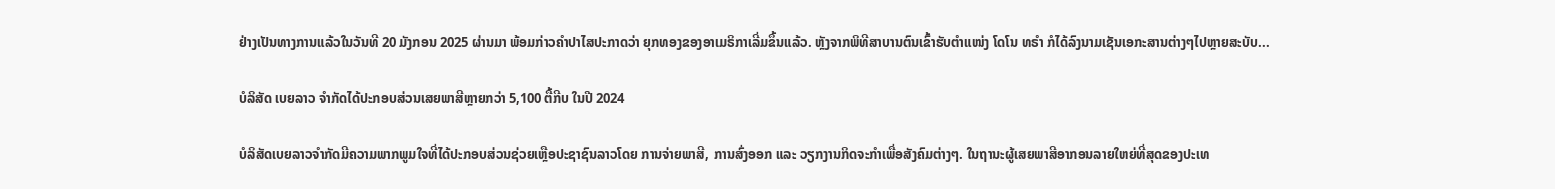ຢ່າງເປັນທາງການແລ້ວໃນວັນທີ 20 ມັງກອນ 2025 ຜ່ານມາ ພ້ອມກ່າວຄຳປາໄສປະກາດວ່າ ຍຸກທອງຂອງອາເມຣິກາເລີ່ມຂຶ້ນແລ້ວ. ຫຼັງຈາກພິທີສາບານຕົນເຂົ້າຮັບຕຳແໜ່ງ ໂດໂນ ທຣຳ ກໍໄດ້ລົງນາມເຊັນເອກະສານຕ່າງໆໄປຫຼາຍສະບັບ...

ບໍລິສັດ ເບຍລາວ ຈຳກັດໄດ້ປະກອບສ່ວນເສຍພາສີຫຼາຍກວ່າ 5,100 ຕື້ກີບ ໃນປີ 2024

ບໍລິສັດເບຍລາວຈຳກັດມີຄວາມພາກພູມໃຈທີ່ໄດ້ປະກອບສ່ວນຊ່ວຍເຫຼືອປະຊາຊົນລາວໂດຍ ການຈ່າຍພາສີ, ການສົ່ງອອກ ແລະ ວຽກງານກິດຈະກຳເພື່ອສັງຄົມຕ່າງໆ. ໃນຖານະຜູ້ເສຍພາສີອາກອນລາຍໃຫຍ່ທີ່ສຸດຂອງປະເທ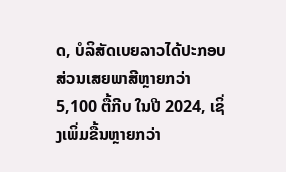ດ, ບໍລິສັດເບຍລາວໄດ້ປະກອບສ່ວນເສຍພາສີຫຼາຍກວ່າ 5,100 ຕື້ກີບ ໃນປີ 2024, ເຊິ່ງເພິ່ມຂື້ນຫຼາຍກວ່າ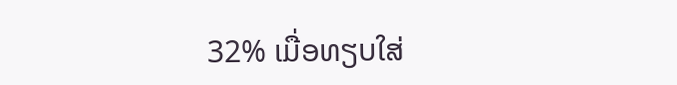32% ເມື່ອທຽບໃສ່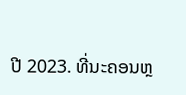ປີ 2023. ທີ່ນະຄອນຫຼ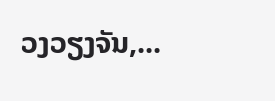ວງວຽງຈັນ,...